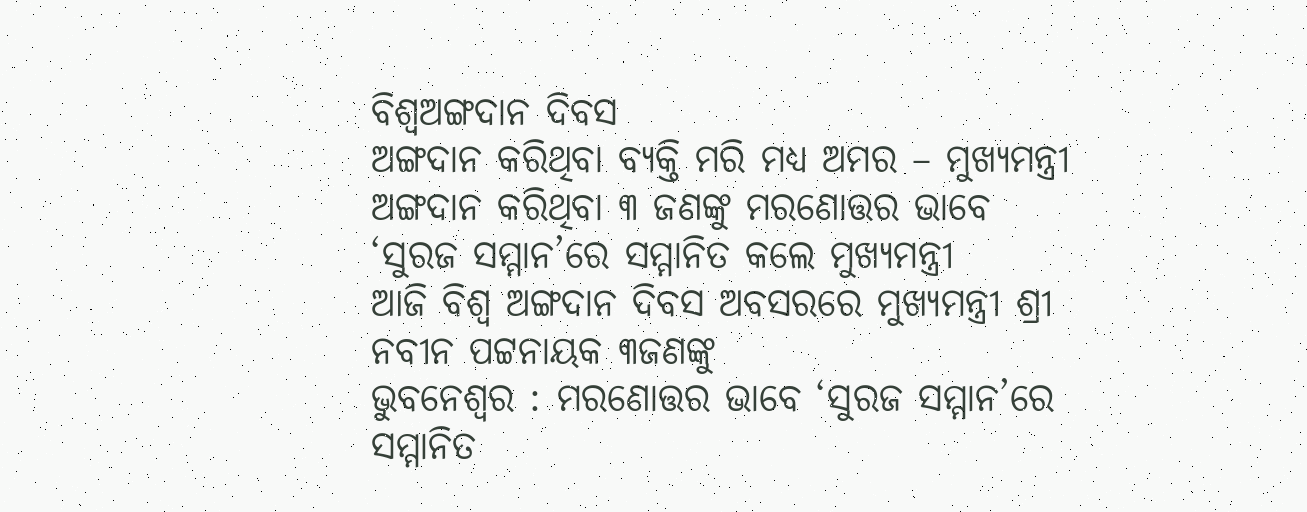ବିଶ୍ୱଅଙ୍ଗଦାନ ଦିବସ
ଅଙ୍ଗଦାନ କରିଥିବା ବ୍ୟକ୍ତି ମରି ମଧ୍ୟ ଅମର – ମୁଖ୍ୟମନ୍ତ୍ରୀ
ଅଙ୍ଗଦାନ କରିଥିବା ୩ ଜଣଙ୍କୁ ମରଣୋତ୍ତର ଭାବେ
‘ସୁରଜ ସମ୍ମାନ’ରେ ସମ୍ମାନିତ କଲେ ମୁଖ୍ୟମନ୍ତ୍ରୀ
ଆଜି ବିଶ୍ୱ ଅଙ୍ଗଦାନ ଦିବସ ଅବସରରେ ମୁଖ୍ୟମନ୍ତ୍ରୀ ଶ୍ରୀ ନବୀନ ପଟ୍ଟନାୟକ ୩ଜଣଙ୍କୁ
ଭୁବନେଶ୍ୱର : ମରଣୋତ୍ତର ଭାବେ ‘ସୁରଜ ସମ୍ମାନ’ରେ ସମ୍ମାନିତ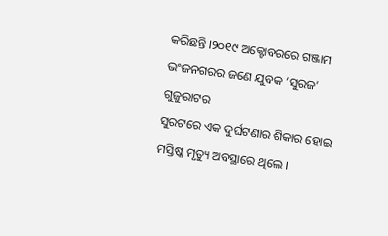କରିଛନ୍ତି ।୨୦୧୯ ଅକ୍ଟୋବରରେ ଗଞ୍ଜାମ ଭଂଜନଗରର ଜଣେ ଯୁବକ ‘ସୁରଜ’ ଗୁଜୁରାଟର
ସୁରଟରେ ଏକ ଦୁର୍ଘଟଣାର ଶିକାର ହୋଇ ମସ୍ତିଷ୍କ ମୃତ୍ୟୁ ଅବସ୍ଥାରେ ଥିଲେ ।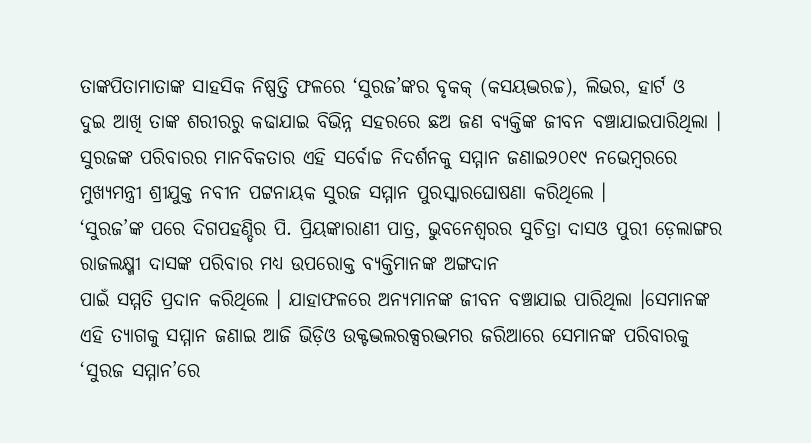ତାଙ୍କପିତାମାତାଙ୍କ ସାହସିକ ନିଷ୍ପତ୍ତି ଫଳରେ ‘ସୁରଜ’ଙ୍କର ବୃକକ୍ (କସୟଦ୍ଭରଚ୍ଚ), ଲିଭର, ହାର୍ଟ ଓ
ଦୁଇ ଆଖି ତାଙ୍କ ଶରୀରରୁ କଢାଯାଇ ବିଭିନ୍ନ ସହରରେ ଛଅ ଜଣ ବ୍ୟକ୍ତିଙ୍କ ଜୀବନ ବଞ୍ଚାଯାଇପାରିଥିଲା । ସୁରଜଙ୍କ ପରିବାରର ମାନବିକତାର ଏହି ସର୍ବୋଚ୍ଚ ନିଦର୍ଶନକୁ ସମ୍ମାନ ଜଣାଇ୨୦୧୯ ନଭେମ୍ବରରେ ମୁଖ୍ୟମନ୍ତ୍ରୀ ଶ୍ରୀଯୁକ୍ତ ନବୀନ ପଟ୍ଟନାୟକ ସୁରଜ ସମ୍ମାନ ପୁରସ୍କାରଘୋଷଣା କରିଥିଲେ ।
‘ସୁରଜ’ଙ୍କ ପରେ ଦିଗପହଣ୍ଡିର ପି. ପ୍ରିୟଙ୍କାରାଣୀ ପାତ୍ର, ଭୁବନେଶ୍ୱରର ସୁଚିତ୍ରା ଦାସଓ ପୁରୀ ଡ଼େଲାଙ୍ଗର ରାଜଲକ୍ଷ୍ମୀ ଦାସଙ୍କ ପରିବାର ମଧ୍ୟ ଉପରୋକ୍ତ ବ୍ୟକ୍ତିମାନଙ୍କ ଅଙ୍ଗଦାନ
ପାଇଁ ସମ୍ମତି ପ୍ରଦାନ କରିଥିଲେ । ଯାହାଫଳରେ ଅନ୍ୟମାନଙ୍କ ଜୀବନ ବଞ୍ଚାଯାଇ ପାରିଥିଲା ।ସେମାନଙ୍କ ଏହି ତ୍ୟାଗକୁ ସମ୍ମାନ ଜଣାଇ ଆଜି ଭିଡ଼ିଓ ଉକ୍ଟଦ୍ଭଲରକ୍ସରଦ୍ଭମର ଜରିଆରେ ସେମାନଙ୍କ ପରିବାରକୁ ‘ସୁରଜ ସମ୍ମାନ’ରେ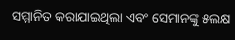ସମ୍ମାନିତ କରାଯାଇଥିଲା ଏବଂ ସେମାନଙ୍କୁ ୫ଲକ୍ଷ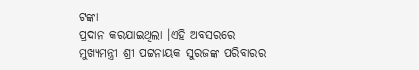ଟଙ୍କା
ପ୍ରଦାନ କରଯାଇଥିଲା ।ଏହି ଅବସରରେ ମୁଖ୍ୟମନ୍ତ୍ରୀ ଶ୍ରୀ ପଟ୍ଟନାୟକ ସୁରଜଙ୍କ ପରିବାରର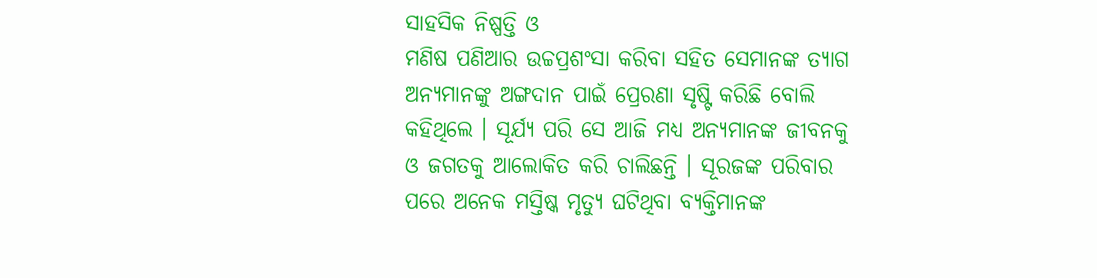ସାହସିକ ନିଷ୍ପତ୍ତି ଓ
ମଣିଷ ପଣିଆର ଉଚ୍ଚପ୍ରଶଂସା କରିବା ସହିତ ସେମାନଙ୍କ ତ୍ୟାଗ ଅନ୍ୟମାନଙ୍କୁ ଅଙ୍ଗଦାନ ପାଇଁ ପ୍ରେରଣା ସୃଷ୍ଟି କରିଛି ବୋଲି କହିଥିଲେ । ସୂର୍ଯ୍ୟ ପରି ସେ ଆଜି ମଧ୍ୟ ଅନ୍ୟମାନଙ୍କ ଜୀବନକୁ
ଓ ଜଗତକୁ ଆଲୋକିତ କରି ଚାଲିଛନ୍ତି । ସୂରଜଙ୍କ ପରିବାର ପରେ ଅନେକ ମସ୍ତିଷ୍କ ମୃତ୍ୟୁ ଘଟିଥିବା ବ୍ୟକ୍ତିମାନଙ୍କ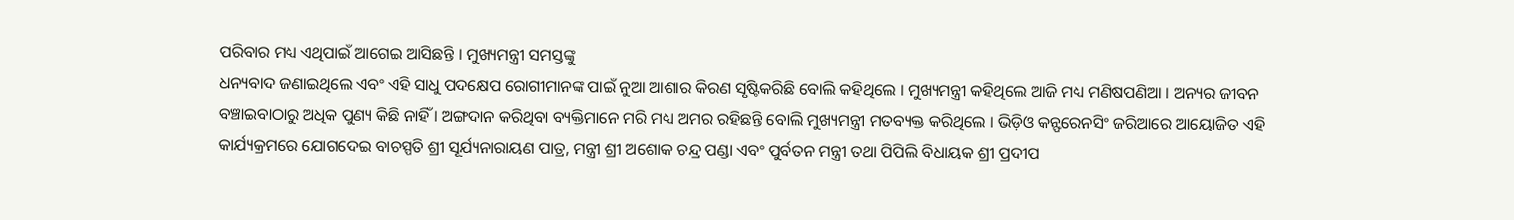ପରିବାର ମଧ୍ୟ ଏଥିପାଇଁ ଆଗେଇ ଆସିଛନ୍ତି । ମୁଖ୍ୟମନ୍ତ୍ରୀ ସମସ୍ତଙ୍କୁ
ଧନ୍ୟବାଦ ଜଣାଇଥିଲେ ଏବଂ ଏହି ସାଧୁ ପଦକ୍ଷେପ ରୋଗୀମାନଙ୍କ ପାଇଁ ନୁଆ ଆଶାର କିରଣ ସୃଷ୍ଟିକରିଛି ବୋଲି କହିଥିଲେ । ମୁଖ୍ୟମନ୍ତ୍ରୀ କହିଥିଲେ ଆଜି ମଧ୍ୟ ମଣିଷପଣିଆ । ଅନ୍ୟର ଜୀବନ ବଞ୍ଚାଇବାଠାରୁ ଅଧିକ ପୁଣ୍ୟ କିଛି ନାହିଁ । ଅଙ୍ଗଦାନ କରିଥିବା ବ୍ୟକ୍ତିମାନେ ମରି ମଧ୍ୟ ଅମର ରହିଛନ୍ତି ବୋଲି ମୁଖ୍ୟମନ୍ତ୍ରୀ ମତବ୍ୟକ୍ତ କରିଥିଲେ । ଭିଡ଼ିଓ କନ୍ଫରେନସିଂ ଜରିଆରେ ଆୟୋଜିତ ଏହି କାର୍ଯ୍ୟକ୍ରମରେ ଯୋଗଦେଇ ବାଚସ୍ପତି ଶ୍ରୀ ସୂର୍ଯ୍ୟନାରାୟଣ ପାତ୍ର, ମନ୍ତ୍ରୀ ଶ୍ରୀ ଅଶୋକ ଚନ୍ଦ୍ର ପଣ୍ଡା ଏବଂ ପୁର୍ବତନ ମନ୍ତ୍ରୀ ତଥା ପିପିଲି ବିଧାୟକ ଶ୍ରୀ ପ୍ରଦୀପ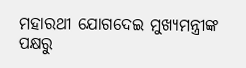ମହାରଥୀ ଯୋଗଦେଇ ମୁଖ୍ୟମନ୍ତ୍ରୀଙ୍କ ପକ୍ଷରୁ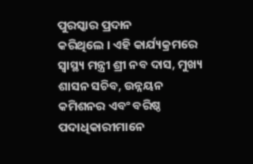ପୁରସ୍କାର ପ୍ରଦାନ
କରିଥିଲେ । ଏହି କାର୍ଯ୍ୟକ୍ରମରେ ସ୍ୱାସ୍ଥ୍ୟ ମନ୍ତ୍ରୀ ଶ୍ରୀ ନବ ଦାସ, ମୁଖ୍ୟ ଶାସନ ସଚିବ, ଉନ୍ନୟନ କମିଶନର ଏବଂ ବରିଷ୍ଠ ପଦାଧିକାରୀମାନେ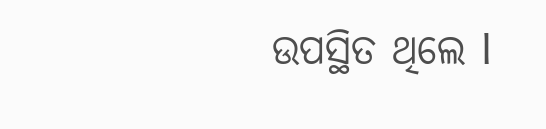ଉପସ୍ଥିତ ଥିଲେ l